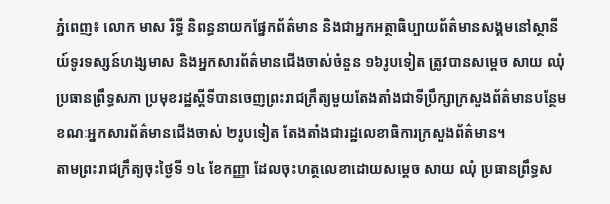ភ្នំពេញ៖ លោក មាស រិទ្ធី និពន្ធនាយកផ្នែកព័ត៌មាន និងជាអ្នកអត្ថាធិប្បាយព័ត៌មានសង្គមនៅស្ថានីយ៍ទូរទស្សន៍ហង្សមាស និងអ្នកសារព័ត៌មានជើងចាស់ចំនួន ១៦រូបទៀត ត្រូវបានសម្តេច សាយ ឈុំ ប្រធានព្រឹទ្ធសភា ប្រមុខរដ្ឋស្តីទីបានចេញព្រះរាជក្រឹត្យមួយតែងតាំងជាទីប្រឹក្សាក្រសួងព័ត៌មានបន្ថែម ខណៈអ្នកសារព័ត៌មានជើងចាស់ ២រូបទៀត តែងតាំងជារដ្ឋលេខាធិការក្រសួងព័ត៌មាន។
តាមព្រះរាជក្រឹត្យចុះថ្ងៃទី ១៤ ខែកញ្ញា ដែលចុះហត្ថលេខាដោយសម្តេច សាយ ឈុំ ប្រធានព្រឹទ្ធស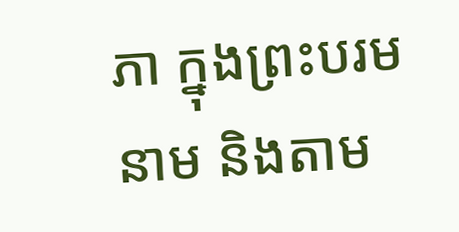ភា ក្នុងព្រះបរមនាម និងតាម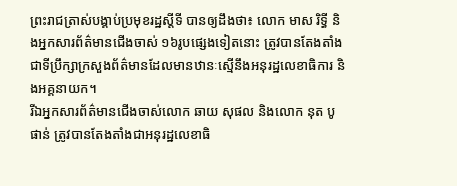ព្រះរាជត្រាស់បង្គាប់ប្រមុខរដ្ឋស្តីទី បានឲ្យដឹងថា៖ លោក មាស រិទ្ធី និងអ្នកសារព័ត៌មានជើងចាស់ ១៦រូបផ្សេងទៀតនោះ ត្រូវបានតែងតាំងជាទីប្រឹក្សាក្រសួងព័ត៌មានដែលមានឋានៈស្មើនឹងអនុរដ្ឋលេខាធិការ និងអគ្គនាយក។
រីឯអ្នកសារព័ត៌មានជើងចាស់លោក ឆាយ សុផល និងលោក នុត បូផាន់ ត្រូវបានតែងតាំងជាអនុរដ្ឋលេខាធិ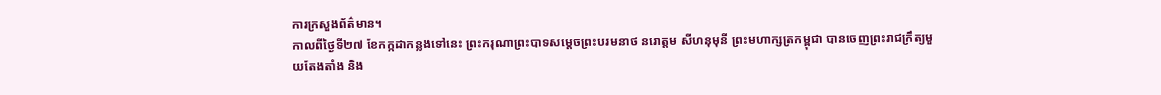ការក្រសួងព័ត៌មាន។
កាលពីថ្ងៃទី២៧ ខែកក្កដាកន្លងទៅនេះ ព្រះករុណាព្រះបាទសម្តេចព្រះបរមនាថ នរោត្តម សីហនុមុនី ព្រះមហាក្សត្រកម្ពុជា បានចេញព្រះរាជក្រឹត្យមួយតែងតាំង និង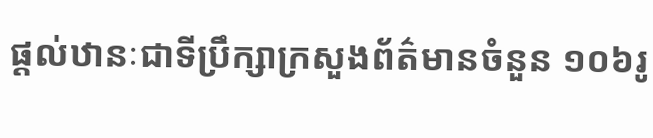ផ្តល់ឋានៈជាទីប្រឹក្សាក្រសួងព័ត៌មានចំនួន ១០៦រូ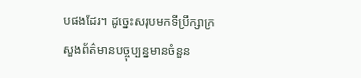បផងដែរ។ ដូច្នេះសរុបមកទីប្រឹក្សាក្រសួងព័ត៌មានបច្ចុប្បន្នមានចំនួន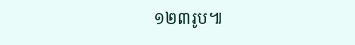១២៣រូប៕